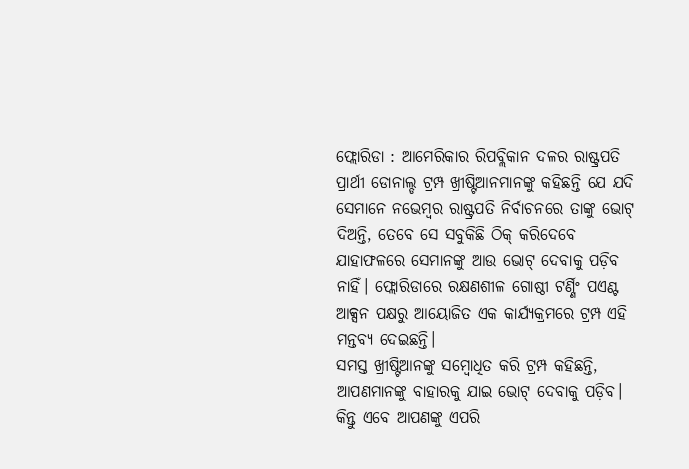ଫ୍ଲୋରିଡା : ଆମେରିକାର ରିପବ୍ଲିକାନ ଦଳର ରାଷ୍ଟ୍ରପତି ପ୍ରାର୍ଥୀ ଡୋନାଲ୍ଡ ଟ୍ରମ୍ପ ଖ୍ରୀଷ୍ଟିଆନମାନଙ୍କୁ କହିଛନ୍ତି ଯେ ଯଦି ସେମାନେ ନଭେମ୍ବର ରାଷ୍ଟ୍ରପତି ନିର୍ବାଚନରେ ତାଙ୍କୁ ଭୋଟ୍ ଦିଅନ୍ତି, ତେବେ ସେ ସବୁକିଛି ଠିକ୍ କରିଦେବେ ଯାହାଫଳରେ ସେମାନଙ୍କୁ ଆଉ ଭୋଟ୍ ଦେବାକୁ ପଡ଼ିବ ନାହିଁ। ଫ୍ଲୋରିଡାରେ ରକ୍ଷଣଶୀଳ ଗୋଷ୍ଠୀ ଟର୍ଣ୍ଣିଂ ପଏଣ୍ଟ ଆକ୍ସନ ପକ୍ଷରୁ ଆୟୋଜିତ ଏକ କାର୍ଯ୍ୟକ୍ରମରେ ଟ୍ରମ୍ପ ଏହି ମନ୍ତବ୍ୟ ଦେଇଛନ୍ତି।
ସମସ୍ତ ଖ୍ରୀଷ୍ଟିଆନଙ୍କୁ ସମ୍ବୋଧିତ କରି ଟ୍ରମ୍ପ କହିଛନ୍ତି, ଆପଣମାନଙ୍କୁ ବାହାରକୁ ଯାଇ ଭୋଟ୍ ଦେବାକୁ ପଡ଼ିବ। କିନ୍ତୁ ଏବେ ଆପଣଙ୍କୁ ଏପରି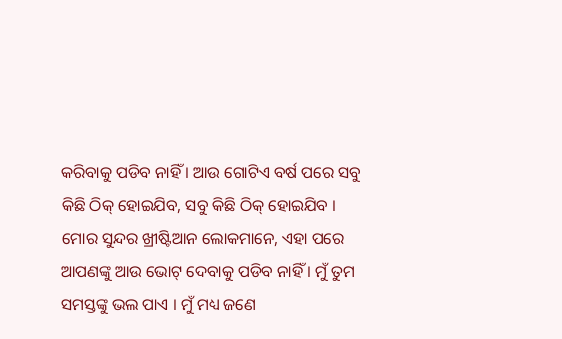କରିବାକୁ ପଡିବ ନାହିଁ । ଆଉ ଗୋଟିଏ ବର୍ଷ ପରେ ସବୁ କିଛି ଠିକ୍ ହୋଇଯିବ, ସବୁ କିଛି ଠିକ୍ ହୋଇଯିବ । ମୋର ସୁନ୍ଦର ଖ୍ରୀଷ୍ଟିଆନ ଲୋକମାନେ, ଏହା ପରେ ଆପଣଙ୍କୁ ଆଉ ଭୋଟ୍ ଦେବାକୁ ପଡିବ ନାହିଁ । ମୁଁ ତୁମ ସମସ୍ତଙ୍କୁ ଭଲ ପାଏ । ମୁଁ ମଧ୍ୟ ଜଣେ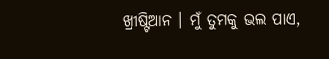ଖ୍ରୀଷ୍ଟିଆନ । ମୁଁ ତୁମକୁ ଭଲ ପାଏ,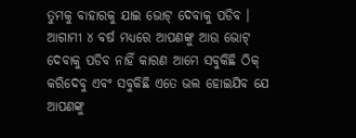ତୁମକୁ ବାହାରକୁ ଯାଇ ଭୋଟ୍ ଦେବାକୁ ପଡିବ । ଆଗାମୀ ୪ ବର୍ଷ ମଧ୍ୟରେ ଆପଣଙ୍କୁ ଆଉ ଭୋଟ୍ ଦେବାକୁ ପଡିବ ନାହିଁ କାରଣ ଆମେ ସବୁକିଛି ଠିକ୍ କରିଦେବୁ ଏବଂ ସବୁକିଛି ଏତେ ଭଲ ହୋଇଯିବ ଯେ ଆପଣଙ୍କୁ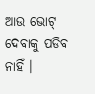ଆଉ ଭୋଟ୍ ଦେବାକୁ ପଡିବ ନାହିଁ ।